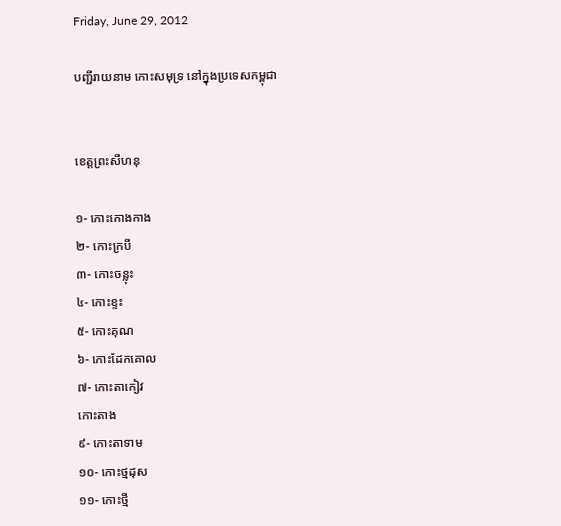Friday, June 29, 2012

បញ្ជីរាយនាម កោះសមុទ្រ នៅក្នុងប្រទេសកម្ពុជា


ខេត្តព្រះសីហនុ

១- កោះកោងកាង
២- កោះក្របី
៣- កោះចន្លុះ
៤- កោះខ្ទះ
៥- កោះគុណ
៦- កោះដែកគោល
៧- កោះតាកៀវ
កោះតាង
៩- កោះតាទាម
១០- កោះថ្មដុស
១១- កោះថ្មី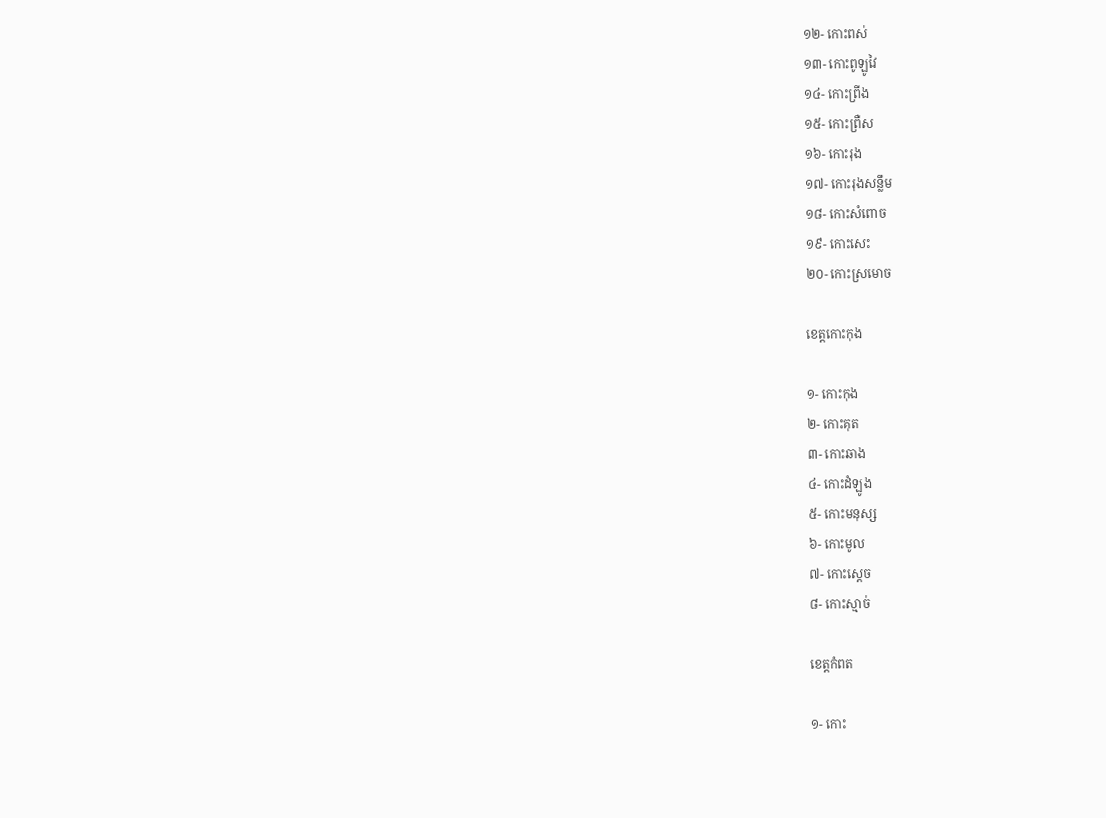១២- កោះពស់
១៣- កោះពូឡូវៃ
១៤- កោះព្រីង
១៥- កោះព្រឺស
១៦- កោះរុង
១៧- កោះរុងសន្លឹម
១៨- កោះសំពោច
១៩- កោះសេះ
២០- កោះស្រមោច

ខេត្តកោះកុង

១- កោះកុង
២- កោះគុត
៣- កោះឆាង
៤- កោះដំឡូង
៥- កោះមនុស្ស
៦- កោះមូល
៧- កោះស្តេច
៨- កោះស្មាច់

ខេត្តកំពត

១- កោះ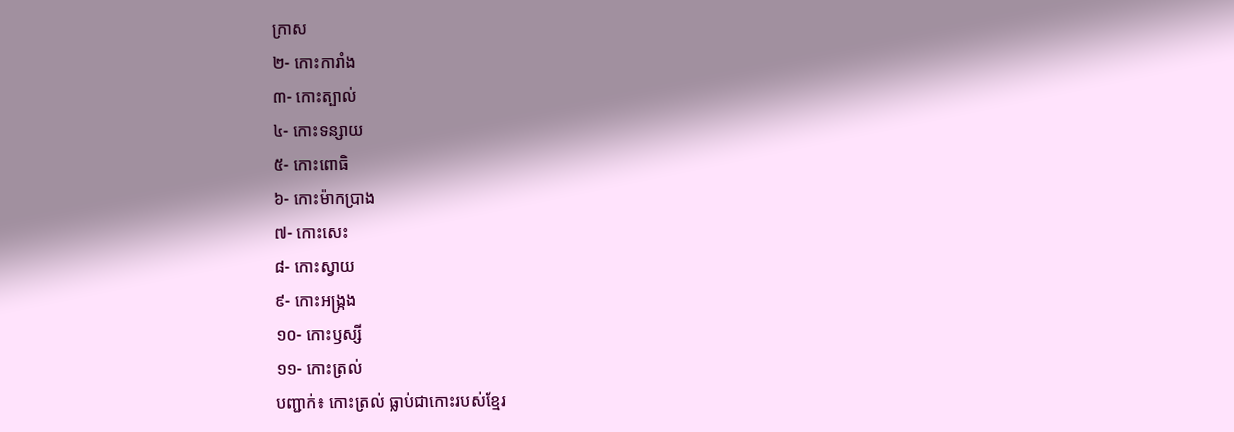ក្រាស
២- កោះការាំង
៣- កោះត្បាល់
៤- កោះទន្សាយ
៥- កោះពោធិ
៦- កោះម៉ាកប្រាង
៧- កោះសេះ
៨- កោះស្វាយ
៩- កោះអង្ក្រង
១០- កោះឫស្សី
១១- កោះត្រល់
បញ្ជាក់៖ កោះត្រល់ ធ្លាប់ជាកោះរបស់ខ្មែរ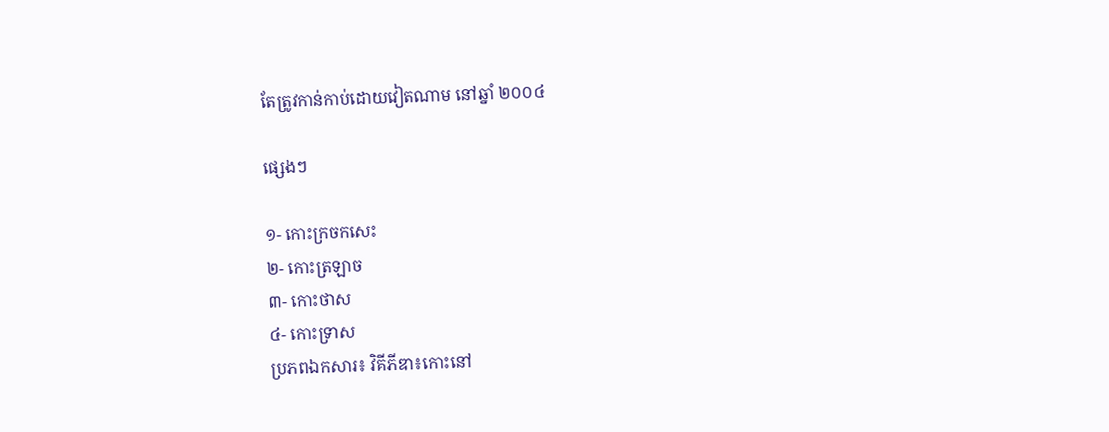តែត្រូវកាន់កាប់ដោយវៀតណាម នៅឆ្នាំ ២០០៤

ផ្សេងៗ

១- កោះក្រចកសេះ
២- កោះត្រឡាច
៣- កោះថាស
៤- កោះទ្រាស
ប្រភពឯកសារ៖ វិគីភីឌា៖កោះនៅ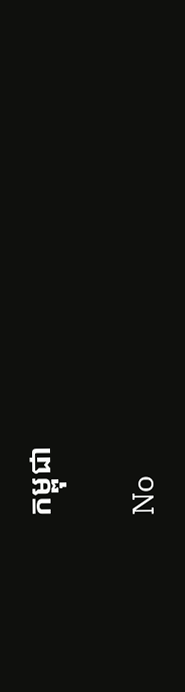កម្ពុជា

No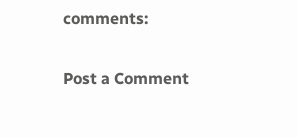comments:

Post a Comment